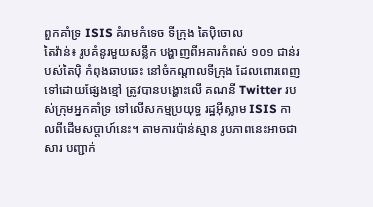ពួកគាំទ្រ ISIS គំរាមកំទេច ទីក្រុង តៃប៉ិចោល
តៃវ៉ាន់៖ រូបគំនូរមួយសន្លឹក បង្ហាញពីអគារកំពស់ ១០១ ជាន់របស់តៃប៉ិ កំពុងឆាបឆេះ នៅចំកណ្តាលទីក្រុង ដែលពោរពេញ ទៅដោយផ្សែងខ្មៅ ត្រូវបានបង្ហោះលើ គណនី Twitter របស់ក្រុមអ្នកគាំទ្រ ទៅលើសកម្មប្រយុទ្ធ រដ្ឋអ៊ីស្លាម ISIS កាលពីដើមសប្តាហ៍នេះ។ តាមការប៉ាន់ស្មាន រូបភាពនេះអាចជាសារ បញ្ជាក់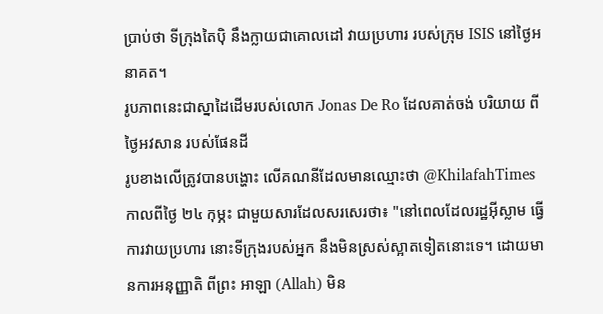ប្រាប់ថា ទីក្រុងតៃប៉ិ នឹងក្លាយជាគោលដៅ វាយប្រហារ របស់ក្រុម ISIS នៅថ្ងៃអនាគត។
រូបភាពនេះជាស្នាដៃដើមរបស់លោក Jonas De Ro ដែលគាត់ចង់ បរិយាយ ពីថ្ងៃអវសាន របស់ផែនដី
រូបខាងលើត្រូវបានបង្ហោះ លើគណនីដែលមានឈ្មោះថា @KhilafahTimes កាលពីថ្ងៃ ២៤ កុម្ភះ ជាមួយសារដែលសរសេរថា៖ "នៅពេលដែលរដ្ឋអ៊ីស្លាម ធ្វើការវាយប្រហារ នោះទីក្រុងរបស់អ្នក នឹងមិនស្រស់ស្អាតទៀតនោះទេ។ ដោយមានការអនុញ្ញាតិ ពីព្រះ អាឡា (Allah) មិន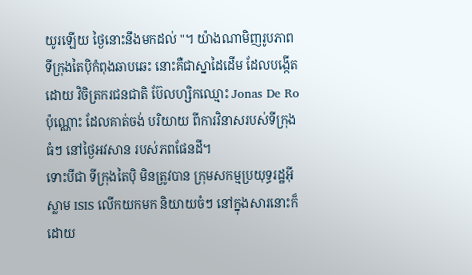យូរឡើយ ថ្ងៃនោះនឹងមកដល់ "។ យ៉ាងណាមិញរូបភាព ទីក្រុងតៃប៉ិកំពុងឆាបឆេះ នោះគឺជាស្នាដៃដើម ដែលបង្កើតដោយ វិចិត្រករជនជាតិ ប៊ែលហ្សិកឈ្មោះ Jonas De Ro ប៉ុណ្ណោះ ដែលគាត់ចង់ បរិយាយ ពីការវិនាសរបស់ទីក្រុងធំៗ នៅថ្ងៃអវសាន របស់ភពផែនដី។
ទោះបីជា ទីក្រុងតៃប៉ិ មិនត្រូវបាន ក្រុមសកម្មប្រយុទ្ធរដ្ឋអ៊ីស្លាម ISIS លើកយកមក និយាយចំៗ នៅក្នុងសារនោះក៏ដោយ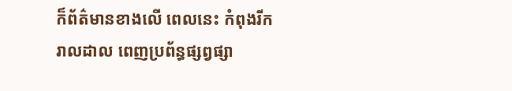ក៏ព័ត៌មានខាងលើ ពេលនេះ កំពុងរីករាលដាល ពេញប្រព័ន្ធផ្សព្វផ្សា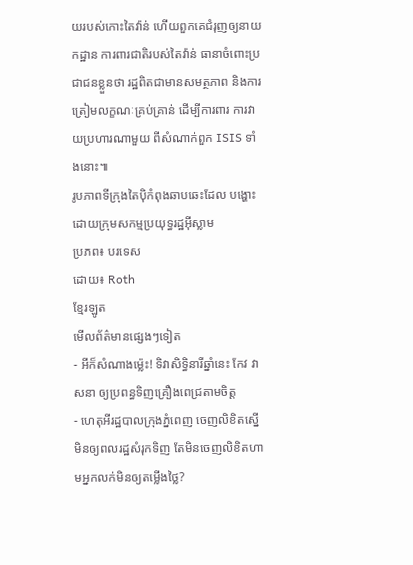យរបស់កោះតៃវ៉ាន់ ហើយពួកគេជំរុញឲ្យនាយកដ្ឋាន ការពារជាតិរបស់តៃវ៉ាន់ ធានាចំពោះប្រជាជនខ្លួនថា រដ្ឋពិតជាមានសមត្ថភាព និងការត្រៀមលក្ខណៈគ្រប់គ្រាន់ ដើម្បីការពារ ការវាយប្រហារណាមួយ ពីសំណាក់ពួក ISIS ទាំងនោះ៕
រូបភាពទីក្រុងតៃប៉ិកំពុងឆាបឆេះដែល បង្ហោះដោយក្រុមសកម្មប្រយុទ្ធរដ្ឋអ៊ីស្លាម
ប្រភព៖ បរទេស
ដោយ៖ Roth
ខ្មែរឡូត
មើលព័ត៌មានផ្សេងៗទៀត
- អីក៏សំណាងម្ល៉េះ! ទិវាសិទ្ធិនារីឆ្នាំនេះ កែវ វាសនា ឲ្យប្រពន្ធទិញគ្រឿងពេជ្រតាមចិត្ត
- ហេតុអីរដ្ឋបាលក្រុងភ្នំពេញ ចេញលិខិតស្នើមិនឲ្យពលរដ្ឋសំរុកទិញ តែមិនចេញលិខិតហាមអ្នកលក់មិនឲ្យតម្លើងថ្លៃ?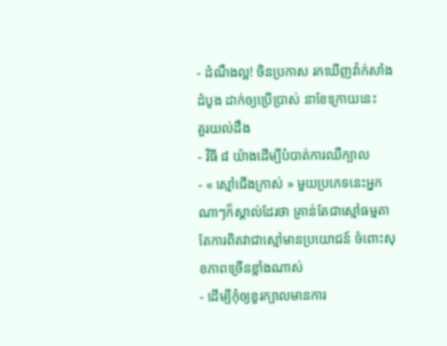- ដំណឹងល្អ! ចិនប្រកាស រកឃើញវ៉ាក់សាំងដំបូង ដាក់ឲ្យប្រើប្រាស់ នាខែក្រោយនេះ
គួរយល់ដឹង
- វិធី ៨ យ៉ាងដើម្បីបំបាត់ការឈឺក្បាល
- « ស្មៅជើងក្រាស់ » មួយប្រភេទនេះអ្នកណាៗក៏ស្គាល់ដែរថា គ្រាន់តែជាស្មៅធម្មតា តែការពិតវាជាស្មៅមានប្រយោជន៍ ចំពោះសុខភាពច្រើនខ្លាំងណាស់
- ដើម្បីកុំឲ្យខួរក្បាលមានការ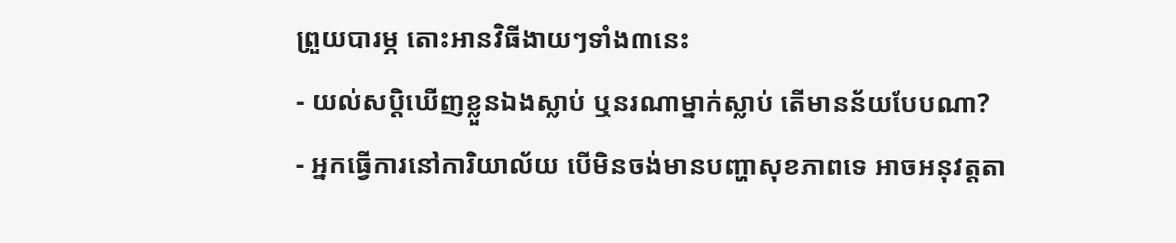ព្រួយបារម្ភ តោះអានវិធីងាយៗទាំង៣នេះ
- យល់សប្តិឃើញខ្លួនឯងស្លាប់ ឬនរណាម្នាក់ស្លាប់ តើមានន័យបែបណា?
- អ្នកធ្វើការនៅការិយាល័យ បើមិនចង់មានបញ្ហាសុខភាពទេ អាចអនុវត្តតា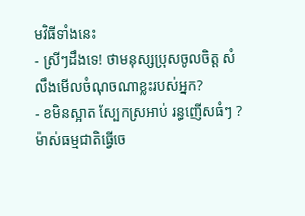មវិធីទាំងនេះ
- ស្រីៗដឹងទេ! ថាមនុស្សប្រុសចូលចិត្ត សំលឹងមើលចំណុចណាខ្លះរបស់អ្នក?
- ខមិនស្អាត ស្បែកស្រអាប់ រន្ធញើសធំៗ ? ម៉ាស់ធម្មជាតិធ្វើចេ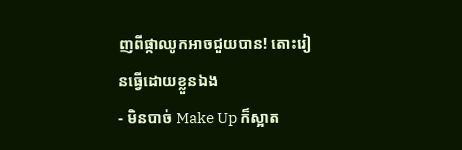ញពីផ្កាឈូកអាចជួយបាន! តោះរៀនធ្វើដោយខ្លួនឯង
- មិនបាច់ Make Up ក៏ស្អាត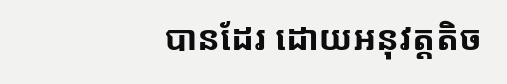បានដែរ ដោយអនុវត្តតិច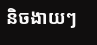និចងាយៗ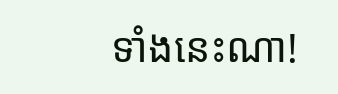ទាំងនេះណា!